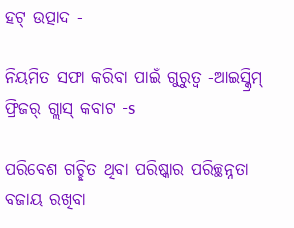ହଟ୍ ଉତ୍ପାଦ -

ନିୟମିତ ସଫା କରିବା ପାଇଁ ଗୁରୁତ୍ୱ -ଆଇସ୍କ୍ରିମ୍ ଫ୍ରିଜର୍ ଗ୍ଲାସ୍ କବାଟ -s

ପରିବେଶ ଗଚ୍ଛିତ ଥିବା ପରିଷ୍କାର ପରିଚ୍ଛନ୍ନତା ବଜାୟ ରଖିବା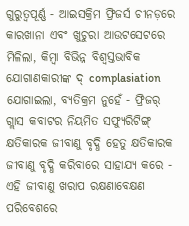ଗୁରୁତ୍ୱପୂର୍ଣ୍ଣ - ଆଇସକ୍ରିମ ଫ୍ରିଜର୍ସ ଚୀନଡ଼ରେ କାରଖାନା ଏବଂ ଖୁଚୁରା ଆଉଟସେଟରେ ମିଳିଲା, କିମ୍ବା ବିଭିନ୍ନ ବିଶ୍ୱସ୍ତଭାବିକ ଯୋଗାଣକାରୀଙ୍କ ଦ୍ complasiation ଯୋଗାଇଲା, ବ୍ୟତିକ୍ରମ ନୁହେଁ - ଫ୍ରିଜର୍ ଗ୍ଲାସ କବାଟର ନିୟମିତ ସଫ୍ୟୁରିଟିଙ୍ଗ୍ କ୍ଷତିକାରକ ଜୀବାଣୁ ବୃଦ୍ଧି ହେତୁ କ୍ଷତିକାରକ ଜୀବାଣୁ ବୃଦ୍ଧି କରିବାରେ ସାହାଯ୍ୟ କରେ - ଏହି ଜୀବାଣୁ ଖରାପ ରକ୍ଷଣାବେକ୍ଷଣ ପରିବେଶରେ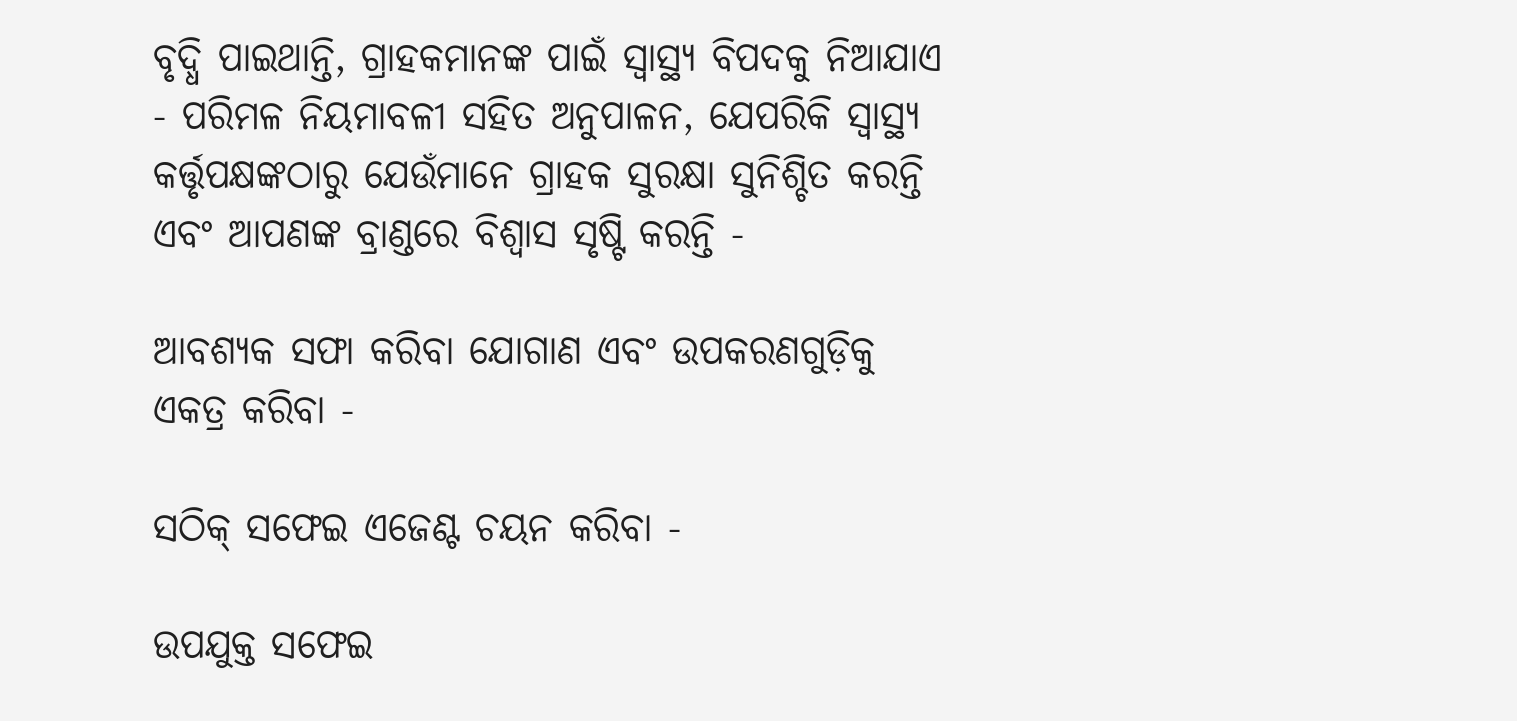ବୃଦ୍ଧି ପାଇଥାନ୍ତି, ଗ୍ରାହକମାନଙ୍କ ପାଇଁ ସ୍ୱାସ୍ଥ୍ୟ ବିପଦକୁ ନିଆଯାଏ - ପରିମଳ ନିୟମାବଳୀ ସହିତ ଅନୁପାଳନ, ଯେପରିକି ସ୍ୱାସ୍ଥ୍ୟ କର୍ତ୍ତୃପକ୍ଷଙ୍କଠାରୁ ଯେଉଁମାନେ ଗ୍ରାହକ ସୁରକ୍ଷା ସୁନିଶ୍ଚିତ କରନ୍ତି ଏବଂ ଆପଣଙ୍କ ବ୍ରାଣ୍ଡରେ ବିଶ୍ୱାସ ସୃଷ୍ଟି କରନ୍ତି -

ଆବଶ୍ୟକ ସଫା କରିବା ଯୋଗାଣ ଏବଂ ଉପକରଣଗୁଡ଼ିକୁ ଏକତ୍ର କରିବା -

ସଠିକ୍ ସଫେଇ ଏଜେଣ୍ଟ ଚୟନ କରିବା -

ଉପଯୁକ୍ତ ସଫେଇ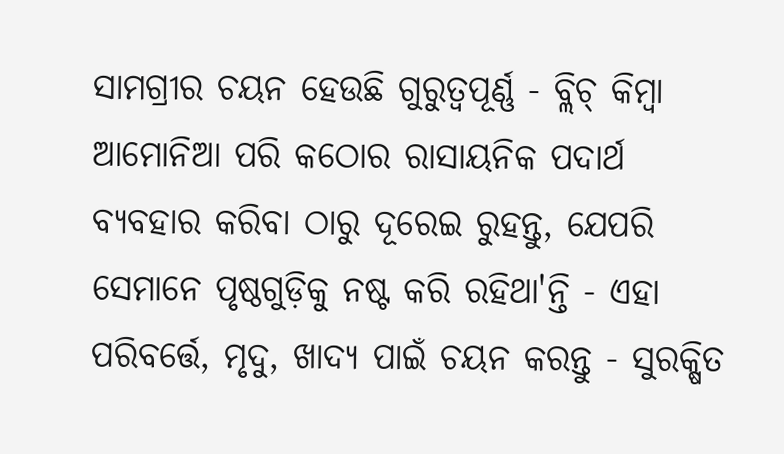ସାମଗ୍ରୀର ଚୟନ ହେଉଛି ଗୁରୁତ୍ୱପୂର୍ଣ୍ଣ - ବ୍ଲିଚ୍ କିମ୍ବା ଆମୋନିଆ ପରି କଠୋର ରାସାୟନିକ ପଦାର୍ଥ ବ୍ୟବହାର କରିବା ଠାରୁ ଦୂରେଇ ରୁହନ୍ତୁ, ଯେପରି ସେମାନେ ପୃଷ୍ଠଗୁଡ଼ିକୁ ନଷ୍ଟ କରି ରହିଥା'ନ୍ତି - ଏହା ପରିବର୍ତ୍ତେ, ମୃଦୁ, ଖାଦ୍ୟ ପାଇଁ ଚୟନ କରନ୍ତୁ - ସୁରକ୍ଷିତ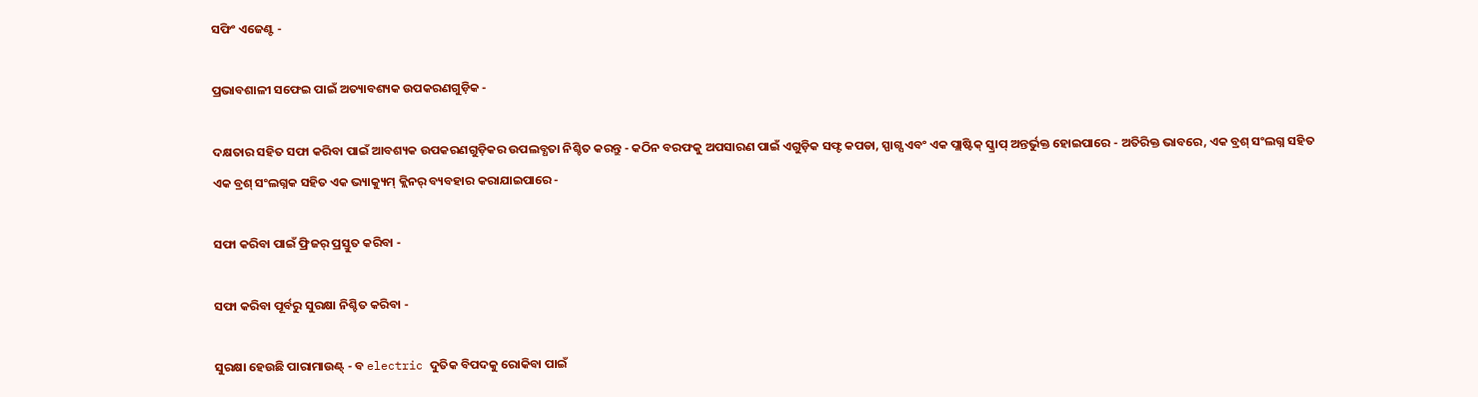ସଫିଂ ଏଜେଣ୍ଟ -

ପ୍ରଭାବଶାଳୀ ସଫେଇ ପାଇଁ ଅତ୍ୟାବଶ୍ୟକ ଉପକରଣଗୁଡ଼ିକ -

ଦକ୍ଷତାର ସହିତ ସଫା କରିବା ପାଇଁ ଆବଶ୍ୟକ ଉପକରଣଗୁଡ଼ିକର ଉପଲବ୍ଧତା ନିଶ୍ଚିତ କରନ୍ତୁ - କଠିନ ବରଫକୁ ଅପସାରଣ ପାଇଁ ଏଗୁଡ଼ିକ ସଫ୍ଟ କପଡା, ସ୍ପାଗ୍ସ ଏବଂ ଏକ ପ୍ଲାଷ୍ଟିକ୍ ସ୍କ୍ରାପ୍ ଅନ୍ତର୍ଭୁକ୍ତ ହୋଇପାରେ - ଅତିରିକ୍ତ ଭାବରେ, ଏକ ବ୍ରଶ୍ ସଂଲଗ୍ନ ସହିତ ଏକ ବ୍ରଶ୍ ସଂଲଗ୍ନକ ସହିତ ଏକ ଭ୍ୟାକ୍ୟୁମ୍ କ୍ଲିନର୍ ବ୍ୟବହାର କରାଯାଇପାରେ -

ସଫା କରିବା ପାଇଁ ଫ୍ରିଜର୍ ପ୍ରସ୍ତୁତ କରିବା -

ସଫା କରିବା ପୂର୍ବରୁ ସୁରକ୍ଷା ନିଶ୍ଚିତ କରିବା -

ସୁରକ୍ଷା ହେଉଛି ପାରାମାଉଣ୍ଟ୍ - ବ electric ଦୁତିକ ବିପଦକୁ ରୋକିବା ପାଇଁ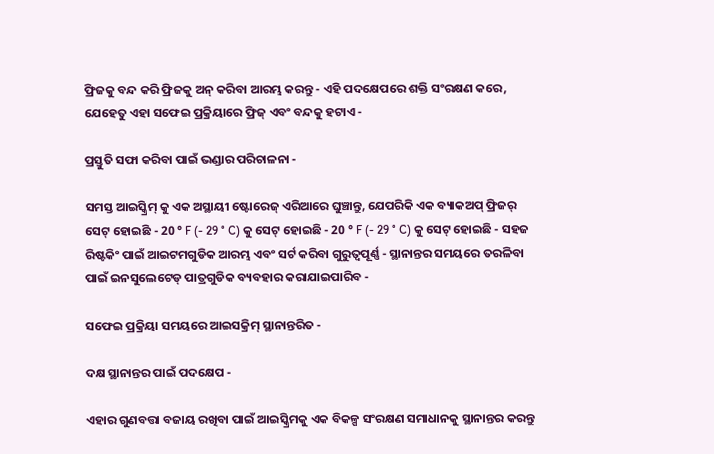ଫ୍ରିଜକୁ ବନ୍ଦ କରି ଫ୍ରିଜକୁ ଅନ୍ କରିବା ଆରମ୍ଭ କରନ୍ତୁ - ଏହି ପଦକ୍ଷେପରେ ଶକ୍ତି ସଂରକ୍ଷଣ କରେ, ଯେହେତୁ ଏହା ସଫେଇ ପ୍ରକ୍ରିୟାରେ ଫ୍ରିଜ୍ ଏବଂ ବନ୍ଦକୁ ହଟାଏ -

ପ୍ରସ୍ତୁତି ସଫା କରିବା ପାଇଁ ଭଣ୍ଡାର ପରିଚାଳନା -

ସମସ୍ତ ଆଇସ୍କ୍ରିମ୍ କୁ ଏକ ଅସ୍ଥାୟୀ ଷ୍ଟୋରେଜ୍ ଏରିଆରେ ଘୁଞ୍ଚାନ୍ତୁ, ଯେପରିକି ଏକ ବ୍ୟାକଅପ୍ ଫ୍ରିଜର୍ ସେଟ୍ ହୋଇଛି - 20 ° F (- 29 ° C) କୁ ସେଟ୍ ହୋଇଛି - 20 ° F (- 29 ° C) କୁ ସେଟ୍ ହୋଇଛି - ସହଜ ରିଷ୍ଟକିଂ ପାଇଁ ଆଇଟମଗୁଡିକ ଆରମ୍ଭ ଏବଂ ସର୍ଟ କରିବା ଗୁରୁତ୍ୱପୂର୍ଣ୍ଣ - ସ୍ଥାନାନ୍ତର ସମୟରେ ତରଳିବା ପାଇଁ ଇନସୁଲେଟେଡ୍ ପାତ୍ରଗୁଡିକ ବ୍ୟବହାର କରାଯାଇପାରିବ -

ସଫେଇ ପ୍ରକ୍ରିୟା ସମୟରେ ଆଇସକ୍ରିମ୍ ସ୍ଥାନାନ୍ତରିତ -

ଦକ୍ଷ ସ୍ଥାନାନ୍ତର ପାଇଁ ପଦକ୍ଷେପ -

ଏହାର ଗୁଣବତ୍ତା ବଜାୟ ରଖିବା ପାଇଁ ଆଇସ୍କ୍ରିମକୁ ଏକ ବିକଳ୍ପ ସଂରକ୍ଷଣ ସମାଧାନକୁ ସ୍ଥାନାନ୍ତର କରନ୍ତୁ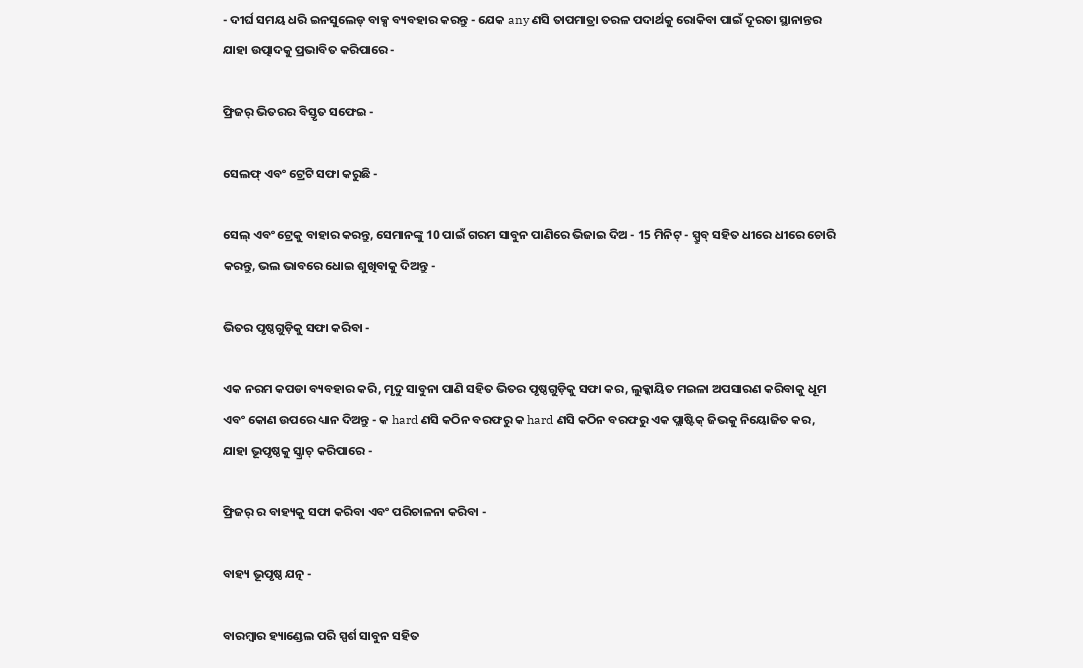- ଦୀର୍ଘ ସମୟ ଧରି ଇନସୁଲେଡ୍ ବାକ୍ସ ବ୍ୟବହାର କରନ୍ତୁ - ଯେକ any ଣସି ତାପମାତ୍ରା ତରଳ ପଦାର୍ଥକୁ ରୋକିବା ପାଇଁ ଦୂରତା ସ୍ଥାନାନ୍ତର ଯାହା ଉତ୍ପାଦକୁ ପ୍ରଭାବିତ କରିପାରେ -

ଫ୍ରିଜର୍ ଭିତରର ବିସ୍ତୃତ ସଫେଇ -

ସେଲଫ୍ ଏବଂ ଟ୍ରେଟି ସଫା କରୁଛି -

ସେଲ୍ ଏବଂ ଟ୍ରେକୁ ବାହାର କରନ୍ତୁ, ସେମାନଙ୍କୁ 10 ପାଇଁ ଗରମ ସାବୁନ ପାଣିରେ ଭିଜାଇ ଦିଅ - 15 ମିନିଟ୍ - ସ୍ପ୍ରୁବ୍ ସହିତ ଧୀରେ ଧୀରେ ଚୋରି କରନ୍ତୁ, ଭଲ ଭାବରେ ଧୋଇ ଶୁଖିବାକୁ ଦିଅନ୍ତୁ -

ଭିତର ପୃଷ୍ଠଗୁଡ଼ିକୁ ସଫା କରିବା -

ଏକ ନରମ କପଡା ବ୍ୟବହାର କରି, ମୃଦୁ ସାବୁନା ପାଣି ସହିତ ଭିତର ପୃଷ୍ଠଗୁଡ଼ିକୁ ସଫା କର, ଲୁକ୍କାୟିତ ମଇଳା ଅପସାରଣ କରିବାକୁ ଧୂମ ଏବଂ କୋଣ ଉପରେ ଧ୍ୟାନ ଦିଅନ୍ତୁ - କ hard ଣସି କଠିନ ବରଫରୁ କ hard ଣସି କଠିନ ବରଫରୁ ଏକ ପ୍ଲାଷ୍ଟିକ୍ ଜିଭକୁ ନିୟୋଜିତ କର, ଯାହା ଭୂପୃଷ୍ଠକୁ ସ୍କ୍ରାଚ୍ କରିପାରେ -

ଫ୍ରିଜର୍ ର ବାହ୍ୟକୁ ସଫା କରିବା ଏବଂ ପରିଚାଳନା କରିବା -

ବାହ୍ୟ ଭୂପୃଷ୍ଠ ଯତ୍ନ -

ବାରମ୍ବାର ହ୍ୟାଣ୍ଡେଲ ପରି ସ୍ପର୍ଶ ସାବୁନ ସହିତ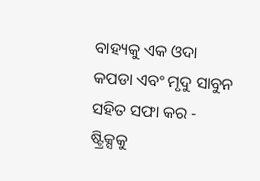ବାହ୍ୟକୁ ଏକ ଓଦା କପଡା ଏବଂ ମୃଦୁ ସାବୁନ ସହିତ ସଫା କର - ଷ୍ଟ୍ରିକ୍ସକୁ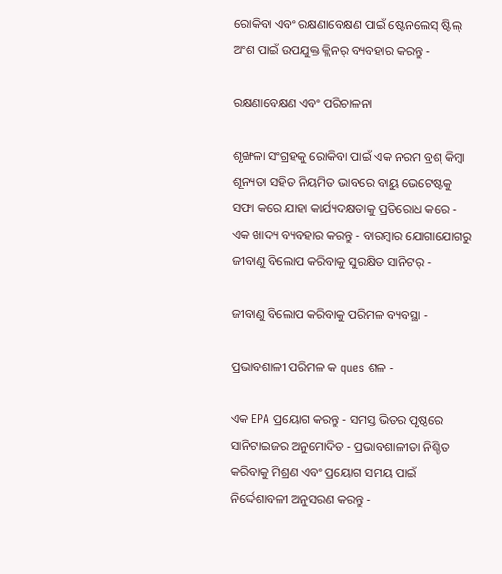ରୋକିବା ଏବଂ ରକ୍ଷଣାବେକ୍ଷଣ ପାଇଁ ଷ୍ଟେନଲେସ୍ ଷ୍ଟିଲ୍ ଅଂଶ ପାଇଁ ଉପଯୁକ୍ତ କ୍ଲିନର୍ ବ୍ୟବହାର କରନ୍ତୁ -

ରକ୍ଷଣାବେକ୍ଷଣ ଏବଂ ପରିଚାଳନା

ଶୃଙ୍ଖଳା ସଂଗ୍ରହକୁ ରୋକିବା ପାଇଁ ଏକ ନରମ ବ୍ରଶ୍ କିମ୍ବା ଶୂନ୍ୟତା ସହିତ ନିୟମିତ ଭାବରେ ବାୟୁ ଭେଟେଷ୍ଟକୁ ସଫା କରେ ଯାହା କାର୍ଯ୍ୟଦକ୍ଷତାକୁ ପ୍ରତିରୋଧ କରେ - ଏକ ଖାଦ୍ୟ ବ୍ୟବହାର କରନ୍ତୁ - ବାରମ୍ବାର ଯୋଗାଯୋଗରୁ ଜୀବାଣୁ ବିଲୋପ କରିବାକୁ ସୁରକ୍ଷିତ ସାନିଟର୍ -

ଜୀବାଣୁ ବିଲୋପ କରିବାକୁ ପରିମଳ ବ୍ୟବସ୍ଥା -

ପ୍ରଭାବଶାଳୀ ପରିମଳ କ ques ଶଳ -

ଏକ EPA ପ୍ରୟୋଗ କରନ୍ତୁ - ସମସ୍ତ ଭିତର ପୃଷ୍ଠରେ ସାନିଟାଇଜର ଅନୁମୋଦିତ - ପ୍ରଭାବଶାଳୀତା ନିଶ୍ଚିତ କରିବାକୁ ମିଶ୍ରଣ ଏବଂ ପ୍ରୟୋଗ ସମୟ ପାଇଁ ନିର୍ଦ୍ଦେଶାବଳୀ ଅନୁସରଣ କରନ୍ତୁ -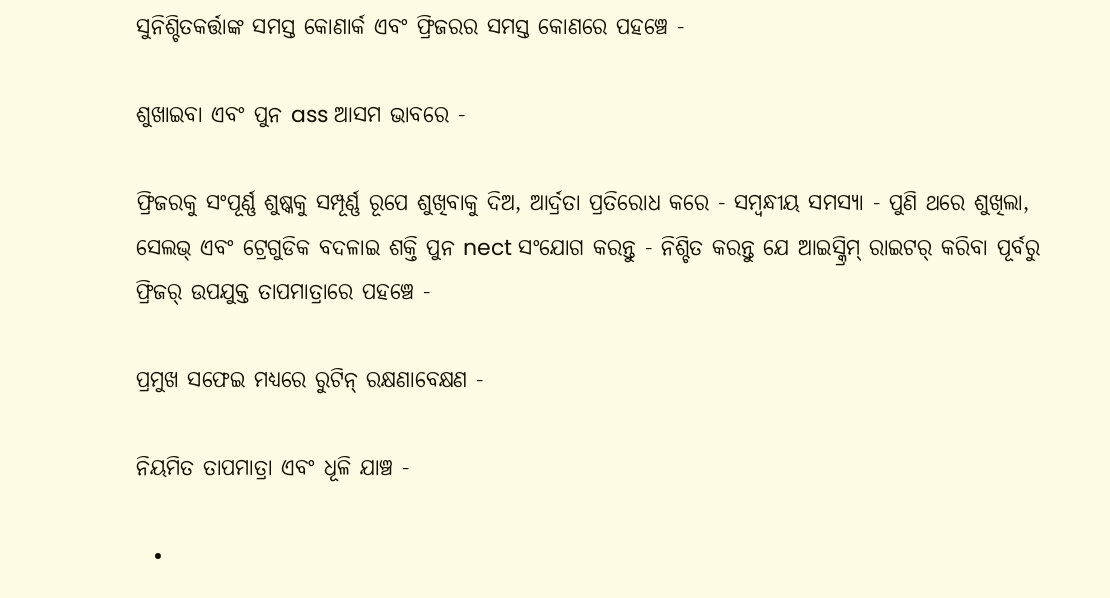ସୁନିଶ୍ଚିତକର୍ତ୍ତାଙ୍କ ସମସ୍ତ କୋଣାର୍କ ଏବଂ ଫ୍ରିଜରର ସମସ୍ତ କୋଣରେ ପହଞ୍ଚେ -

ଶୁଖାଇବା ଏବଂ ପୁନ ass ଆସମ ଭାବରେ -

ଫ୍ରିଜରକୁ ସଂପୂର୍ଣ୍ଣ ଶୁଷ୍କକୁ ସମ୍ପୂର୍ଣ୍ଣ ରୂପେ ଶୁଖିବାକୁ ଦିଅ, ଆର୍ଦ୍ରତା ପ୍ରତିରୋଧ କରେ - ସମ୍ବନ୍ଧୀୟ ସମସ୍ୟା - ପୁଣି ଥରେ ଶୁଖିଲା, ସେଲଭ୍ ଏବଂ ଟ୍ରେଗୁଡିକ ବଦଳାଇ ଶକ୍ତି ପୁନ nect ସଂଯୋଗ କରନ୍ତୁ - ନିଶ୍ଚିତ କରନ୍ତୁ ଯେ ଆଇସ୍କ୍ରିମ୍ ରାଇଟର୍ କରିବା ପୂର୍ବରୁ ଫ୍ରିଜର୍ ଉପଯୁକ୍ତ ତାପମାତ୍ରାରେ ପହଞ୍ଚେ -

ପ୍ରମୁଖ ସଫେଇ ମଧ୍ୟରେ ରୁଟିନ୍ ରକ୍ଷଣାବେକ୍ଷଣ -

ନିୟମିତ ତାପମାତ୍ରା ଏବଂ ଧୂଳି ଯାଞ୍ଚ -

  •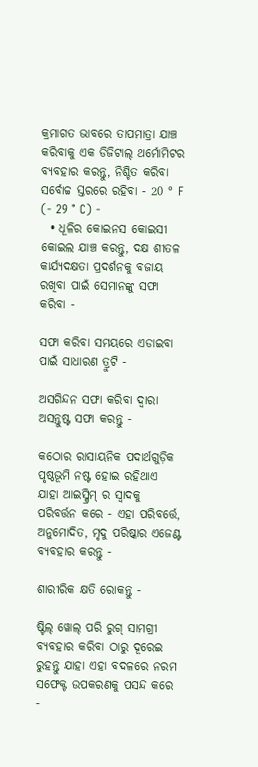କ୍ରମାଗତ ଭାବରେ ତାପମାତ୍ରା ଯାଞ୍ଚ କରିବାକୁ ଏକ ଡିଜିଟାଲ୍ ଥର୍ମୋମିଟର ବ୍ୟବହାର କରନ୍ତୁ, ନିଶ୍ଚିତ କରିବା ସର୍ବୋଚ୍ଚ ସ୍ତରରେ ରହିବା - 20 ° F (- 29 ° C) -
  • ଧୂଳିର କୋଇନସ କୋଇସୀ କୋଇଲ ଯାଞ୍ଚ କରନ୍ତୁ, ଦକ୍ଷ ଶୀତଳ କାର୍ଯ୍ୟଦକ୍ଷତା ପ୍ରଦର୍ଶନକୁ ବଜାୟ ରଖିବା ପାଇଁ ସେମାନଙ୍କୁ ସଫା କରିବା -

ସଫା କରିବା ସମୟରେ ଏଡାଇବା ପାଇଁ ସାଧାରଣ ତ୍ରୁଟି -

ଅସଗିନ୍ଦନ ସଫା କରିବା ଦ୍ୱାରା ଅସନ୍ତୁଷ୍ଟ ସଫା କରନ୍ତୁ -

କଠୋର ରାସାୟନିକ ପଦାର୍ଥଗୁଡ଼ିକ ପୃଷ୍ଠଭୂମି ନଷ୍ଟ ହୋଇ ରହିଥାଏ ଯାହା ଆଇସ୍କ୍ରିମ୍ ର ସ୍ୱାଦକୁ ପରିବର୍ତ୍ତନ କରେ - ଏହା ପରିବର୍ତ୍ତେ, ଅନୁମୋଦିତ, ମୃଦୁ ପରିଷ୍କାର ଏଜେଣ୍ଟ ବ୍ୟବହାର କରନ୍ତୁ -

ଶାରୀରିକ କ୍ଷତି ରୋକନ୍ତୁ -

ଷ୍ଟିଲ୍ ୱୋଲ୍ ପରି ରୁଗ୍ ସାମଗ୍ରୀ ବ୍ୟବହାର କରିବା ଠାରୁ ଦୂରେଇ ରୁହନ୍ତୁ ଯାହା ଏହା ବଦଳରେ ନରମ ସଫେକ୍ଟ ଉପକରଣକୁ ପସନ୍ଦ କରେ -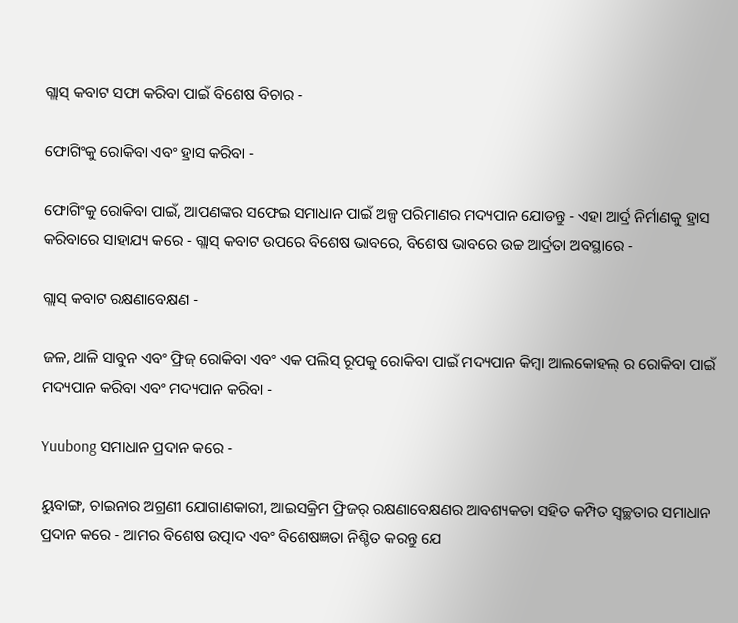ଗ୍ଲାସ୍ କବାଟ ସଫା କରିବା ପାଇଁ ବିଶେଷ ବିଚାର -

ଫୋଗିଂକୁ ରୋକିବା ଏବଂ ହ୍ରାସ କରିବା -

ଫୋଗିଂକୁ ରୋକିବା ପାଇଁ, ଆପଣଙ୍କର ସଫେଇ ସମାଧାନ ପାଇଁ ଅଳ୍ପ ପରିମାଣର ମଦ୍ୟପାନ ଯୋଡନ୍ତୁ - ଏହା ଆର୍ଦ୍ର ନିର୍ମାଣକୁ ହ୍ରାସ କରିବାରେ ସାହାଯ୍ୟ କରେ - ଗ୍ଲାସ୍ କବାଟ ଉପରେ ବିଶେଷ ଭାବରେ, ବିଶେଷ ଭାବରେ ଉଚ୍ଚ ଆର୍ଦ୍ରତା ଅବସ୍ଥାରେ -

ଗ୍ଲାସ୍ କବାଟ ରକ୍ଷଣାବେକ୍ଷଣ -

ଜଳ, ଥାଳି ସାବୁନ ଏବଂ ଫ୍ରିଜ୍ ରୋକିବା ଏବଂ ଏକ ପଲିସ୍ ରୂପକୁ ରୋକିବା ପାଇଁ ମଦ୍ୟପାନ କିମ୍ବା ଆଲକୋହଲ୍ ର ରୋକିବା ପାଇଁ ମଦ୍ୟପାନ କରିବା ଏବଂ ମଦ୍ୟପାନ କରିବା -

Yuubong ସମାଧାନ ପ୍ରଦାନ କରେ -

ୟୁବାଙ୍ଗ, ଚାଇନାର ଅଗ୍ରଣୀ ଯୋଗାଣକାରୀ, ଆଇସକ୍ରିମ ଫ୍ରିଜର୍ ରକ୍ଷଣାବେକ୍ଷଣର ଆବଶ୍ୟକତା ସହିତ କମ୍ପିତ ସ୍ୱଚ୍ଛତାର ସମାଧାନ ପ୍ରଦାନ କରେ - ଆମର ବିଶେଷ ଉତ୍ପାଦ ଏବଂ ବିଶେଷଜ୍ଞତା ନିଶ୍ଚିତ କରନ୍ତୁ ଯେ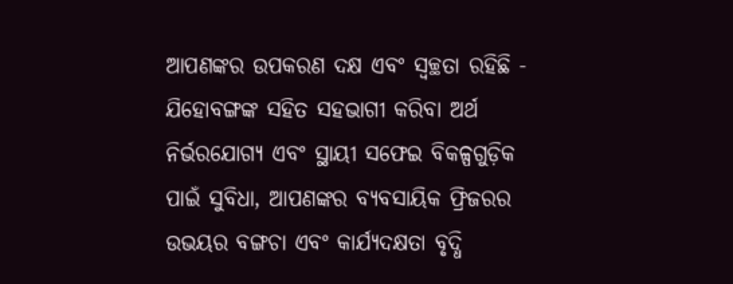ଆପଣଙ୍କର ଉପକରଣ ଦକ୍ଷ ଏବଂ ସ୍ୱଚ୍ଛତା ରହିଛି - ଯିହୋବଙ୍ଗଙ୍କ ସହିତ ସହଭାଗୀ କରିବା ଅର୍ଥ ନିର୍ଭରଯୋଗ୍ୟ ଏବଂ ସ୍ଥାୟୀ ସଫେଇ ବିକଳ୍ପଗୁଡ଼ିକ ପାଇଁ ସୁବିଧା, ଆପଣଙ୍କର ବ୍ୟବସାୟିକ ଫ୍ରିଜରର ଉଭୟର ବଙ୍ଗଚା ଏବଂ କାର୍ଯ୍ୟଦକ୍ଷତା ବୃଦ୍ଧି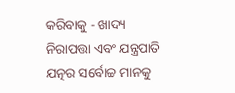କରିବାକୁ - ଖାଦ୍ୟ ନିରାପତ୍ତା ଏବଂ ଯନ୍ତ୍ରପାତି ଯତ୍ନର ସର୍ବୋଚ୍ଚ ମାନକୁ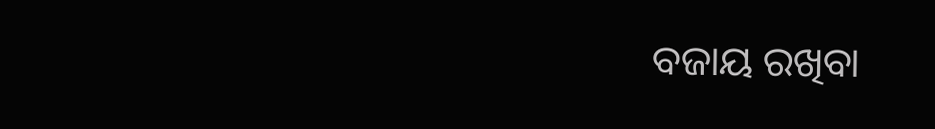ବଜାୟ ରଖିବା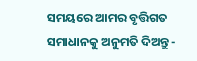ସମୟରେ ଆମର ବୃତ୍ତିଗତ ସମାଧାନକୁ ଅନୁମତି ଦିଅନ୍ତୁ -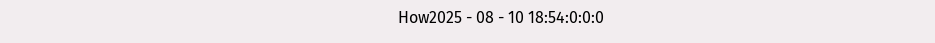How2025 - 08 - 10 18:54:0:0:0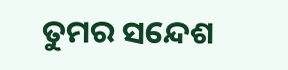ତୁମର ସନ୍ଦେଶ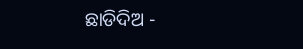ଛାଡିଦିଅ -